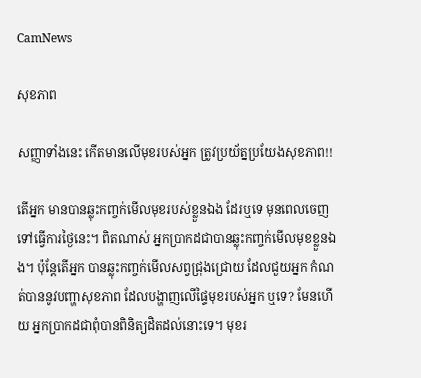CamNews

សុខភាព

សញ្ញាទាំងនេះ កើតមានលើមុខរបស់អ្នក ត្រូវប្រយ័ត្នប្រយែងសុខភាព!!

តើអ្នក មានបានឆ្លុះកញ្ចក់មើលមុខរបស់ខ្លួនឯង ដែរឬទេ មុនពេលចេញទៅធ្វើការថ្ងៃនេះ។ ពិតណាស់ អ្នកប្រាកដជាបានឆ្លុះកញ្ចក់មើលមុខខ្លួនឯង។ ប៉ុន្ដែតើអ្នក បានឆ្លុះកញ្ចក់មើលសព្វជ្រុងជ្រោយ ដែលជួយអ្នក កំណត់បាននូវបញ្ហាសុខភាព ដែលបង្ហាញលើផ្ទៃមុខរបស់អ្នក ឬទេ? មែនហើយ អ្នកប្រាកដជាពុំបានពិនិត្យដិតដល់នោះទេ។ មុខរ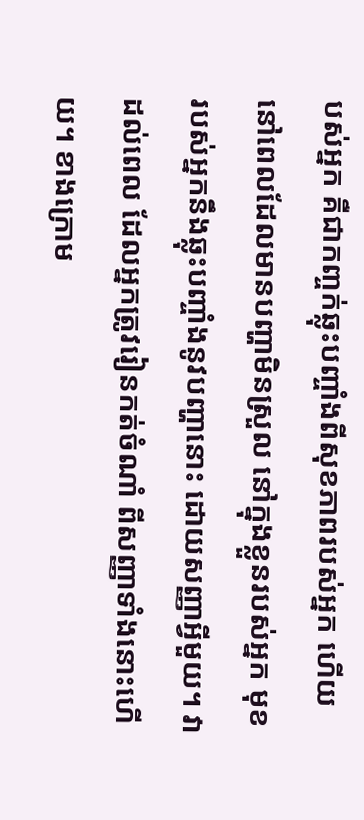បស់អ្នក គឺជាកញ្ចក់ឆ្លុះបញ្ចាំងពីសុខភាពរបស់អ្នក ហើយនៅពេលដែលមានបញ្ហាមិនស្រួល នៅក្នុងខ្លួនរបស់អ្នក មុខរបស់អ្នកនឹងឆ្លុះបញ្ចាំងនូវបញ្ហានោះ ដោយសញ្ញាអ្វីមួយ។ វាដល់ពេល ដែលអ្នកត្រូវរៀនកត់ចំណាំ ពីសញ្ញាទាំងនោះហើយ។ ខាងក្រោម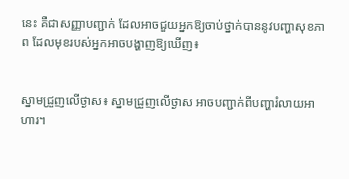នេះ គឺជាសញ្ញាបញ្ជាក់ ដែលអាចជួយអ្នកឱ្យចាប់ថ្នាក់បាននូវបញ្ហាសុខភាព ដែលមុខរបស់អ្នកអាចបង្ហាញឱ្យឃើញ៖


ស្នាមជ្រួញលើថ្ងាស៖ ស្នាមជ្រួញលើថ្ងាស អាចបញ្ជាក់ពីបញ្ហារំលាយអាហារ។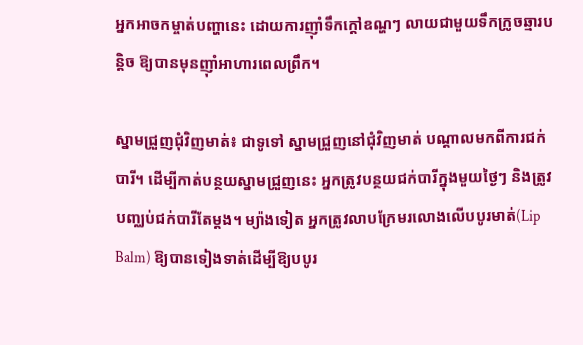អ្នកអាចកម្ចាត់បញ្ហានេះ ដោយការញ៉ាំទឹកក្ដៅឧណ្ហៗ លាយជាមួយទឹកក្រូចឆ្មារបន្ដិច ឱ្យបានមុនញ៉ាំអាហារពេលព្រឹក។

ស្នាមជ្រួញជុំវិញមាត់៖ ជាទូទៅ ស្នាមជ្រួញនៅជុំវិញមាត់ បណ្ដាលមកពីការជក់បារី។ ដើម្បីកាត់បន្ថយស្នាមជ្រួញនេះ អ្នកត្រូវបន្ថយជក់បារីក្នុងមួយថ្ងៃៗ និងត្រូវបញ្ឈប់ជក់បារីតែម្ដង។ ម្យ៉ាងទៀត អ្នកត្រូវលាបក្រែមរលោងលើបបូរមាត់(Lip Balm) ឱ្យបានទៀងទាត់ដើម្បីឱ្យបបូរ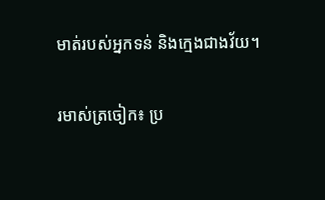មាត់របស់អ្នកទន់ និងក្មេងជាងវ័យ។

រមាស់ត្រចៀក៖ ប្រ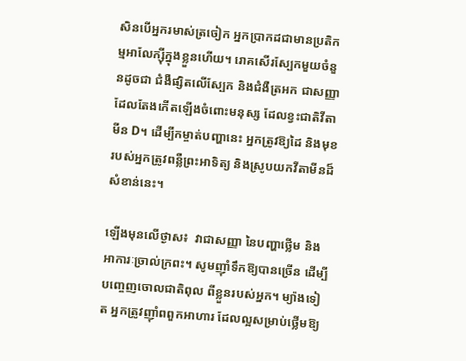សិនបើអ្នករមាស់ត្រចៀក អ្នកប្រាកដជាមានប្រតិកម្មអាលែក្ស៊ីក្នុងខ្លួនហើយ។ រោគសើរស្បែកមួយចំនួនដូចជា ជំងឺផ្សិតលើស្បែក និងជំងឺត្រអក ជាសញ្ញាដែលតែងកើតឡើងចំពោះមនុស្ស ដែលខ្វះជាតិវីតាមីន D។ ដើម្បីកម្ចាត់បញ្ហានេះ អ្នកត្រូវឱ្យដៃ និងមុខរបស់អ្នកត្រូវពន្លឺព្រះអាទិត្យ និងស្រូបយកវីតាមីនដ៏សំខាន់នេះ។

ឡើងមុនលើថ្ងាស៖  វាជាសញ្ញា នៃបញ្ហាថ្លើម និងអាការៈច្រាល់ក្រពះ។ សូមញ៉ាំទឹកឱ្យបានច្រើន ដើម្បីបញ្ចេញចោលជាតិពុល ពីខ្លួនរបស់អ្នក។ ម្យ៉ាងទៀត អ្នកត្រូវញ៉ាំពពួកអាហារ ដែលល្អសម្រាប់ថ្លើមឱ្យ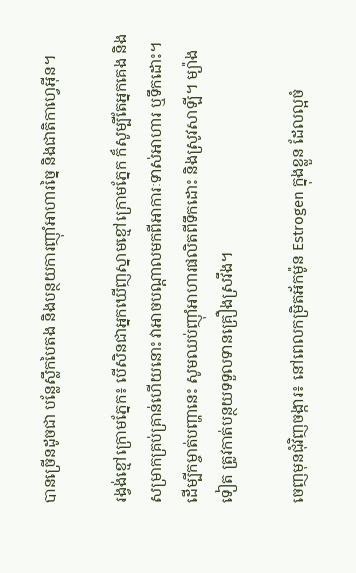បានច្រើនដូចជា បន្លែស្លឹកបៃតង និងបន្ថយការញ៉ាំអាហារច្នៃ និងជាតិកាហ្វេអ៊ីន។

រង្វង់ខ្មៅក្រោមភ្នែក៖ បើសិនជាអ្នកឃើញស្នាមខ្មៅក្រោមភ្នែក ក៏សូម្បីតែអ្នកគេង និងសម្រាកគ្រប់គ្រាន់ហើយនោះ វាអាចបណ្ដាលមកពីអាការៈទាស់អាហារ ឬទឹកដោះ។ ដើម្បីកម្ចាត់បញ្ហានេះ សូមឈប់ញ៉ាំអាហារផលិតពីទឹកដោះ និងស្រូវសាឡី។ ម្យ៉ាងទៀត ត្រូវកាត់បន្ថយទទួលទានគ្រឿងស្រវឹង។

ចេញមុនជុំវិញចង្ការ៖ នៅពេលកម្រិតអ័កម៉ូន Estrogen ក្នុងខ្លួន ដែលល្អចំ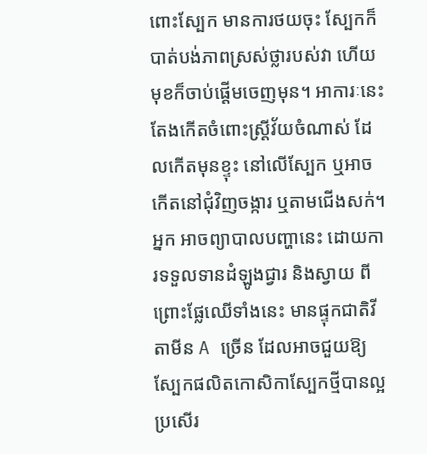ពោះស្បែក មានការថយចុះ ស្បែកក៏បាត់បង់ភាពស្រស់ថ្លារបស់វា ហើយមុខក៏ចាប់ផ្ដើមចេញមុន។ អាការៈនេះ តែងកើតចំពោះស្រ្ដីវ័យចំណាស់ ដែលកើតមុនខ្ទុះ នៅលើស្បែក ឬអាចកើតនៅជុំវិញចង្ការ ឬតាមជើងសក់។ អ្នក អាចព្យាបាលបញ្ហានេះ ដោយការទទួលទានដំឡូងជ្វារ និងស្វាយ ពីព្រោះផ្លែឈើទាំងនេះ មានផ្ទុកជាតិវីតាមីន A ច្រើន ដែលអាចជួយឱ្យស្បែកផលិតកោសិកាស្បែកថ្មីបានល្អប្រសើរ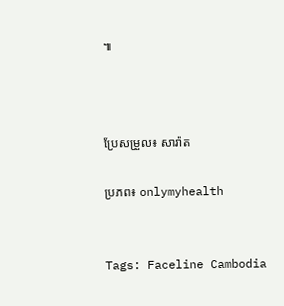៕



ប្រែសម្រួល៖ សារ៉ាត

ប្រភព៖ onlymyhealth


Tags: Faceline Cambodia